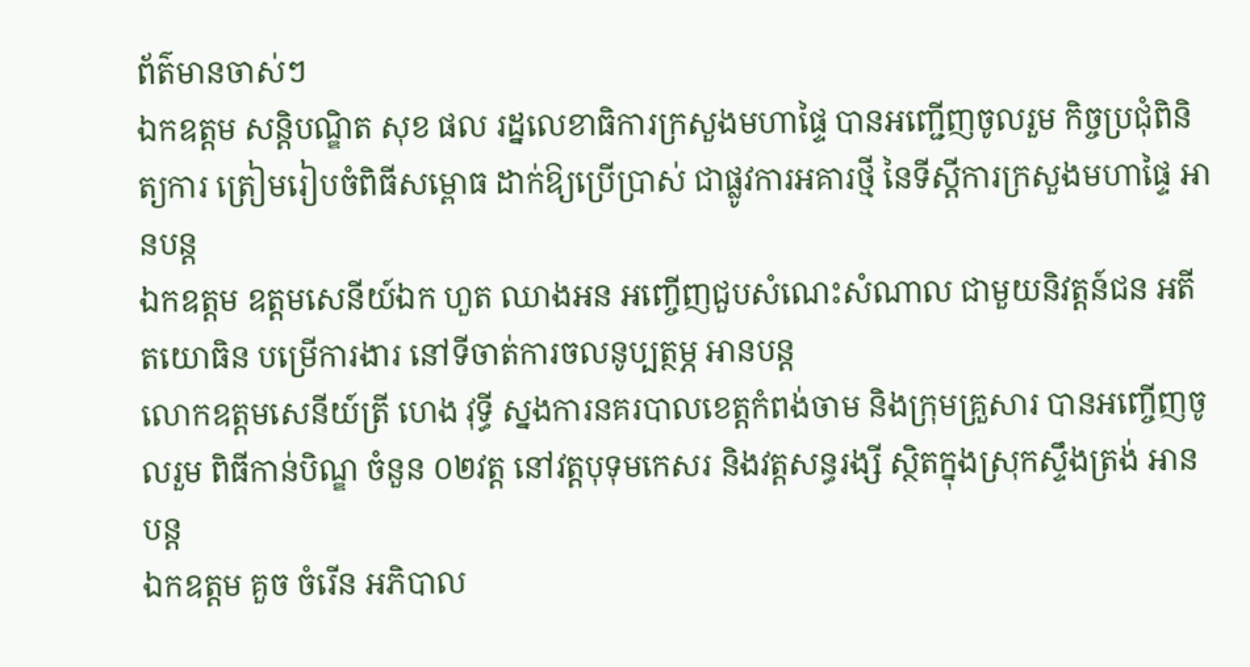ព័ត៌មានចាស់ៗ
ឯកឧត្តម សន្តិបណ្ឌិត សុខ ផល រដ្នលេខាធិការក្រសួងមហាផ្ទៃ បានអញ្ជើញចូលរួម កិច្ចប្រជុំពិនិត្យការ ត្រៀមរៀបចំពិធីសម្ពោធ ដាក់ឱ្យប្រើប្រាស់ ជាផ្លូវការអគារថ្មី នៃទីស្តីការក្រសួងមហាផ្ទៃ អានបន្ត
ឯកឧត្តម ឧត្ដមសេនីយ៍ឯក ហួត ឈាងអន អញ្ចើញជួបសំណេះសំណាល ជាមួយនិវត្តន៍ជន អតីតយោធិន បម្រើការងារ នៅទីចាត់ការចលនូប្បត្ថម្ភ អានបន្ត
លោកឧត្តមសេនីយ៍ត្រី ហេង វុទ្ធី ស្នងការនគរបាលខេត្តកំពង់ចាម និងក្រុមគ្រួសារ បានអញ្ចើញចូលរួម ពិធីកាន់បិណ្ឌ ចំនួន ០២វត្ដ នៅវត្តបុទុមកេសរ និងវត្តសន្ធរង្សី ស្ថិតក្នុងស្រុកស្ទឹងត្រង់ អានបន្ត
ឯកឧត្តម គួច ចំរើន អភិបាល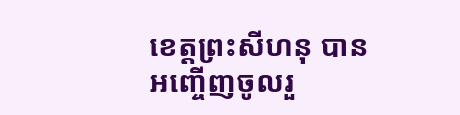ខេត្តព្រះសីហនុ បានអញ្ចើញចូលរួ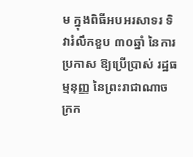ម ក្នុងពិធីអបអរសាទរ ទិវារំលឹកខួប ៣០ឆ្នាំ នៃការប្រកាស ឱ្យប្រើប្រាស់ រដ្ឋធម្មនុញ្ញ នៃព្រះរាជាណាចក្រក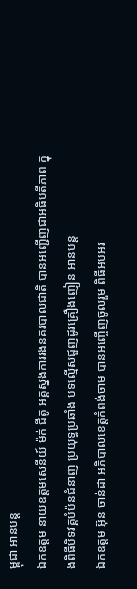ម្ពុជា អានបន្ត
ឯកឧត្តម នាយឧត្តមសេនីយ៍ ម៉ក់ ជីតូ អគ្គស្នងការរងនគរបាលជាតិ បានអញ្ជើញជាអធិបតីភាព ក្នុងពិធីបិទវគ្គបំប៉នជំនាញ ប្រយុទ្ធប្រឆាំង បទល្មើសជួញដូរគ្រឿងញៀន អានបន្ត
ឯកឧត្តម អ៊ុន ចាន់ដា អភិបាលខេត្តកំពង់ចាម បានអញ្ចើញចូលរួម ពិធីអបអរ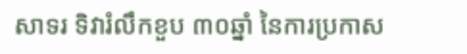សាទរ ទិវារំលឹកខួប ៣០ឆ្នាំ នៃការប្រកាស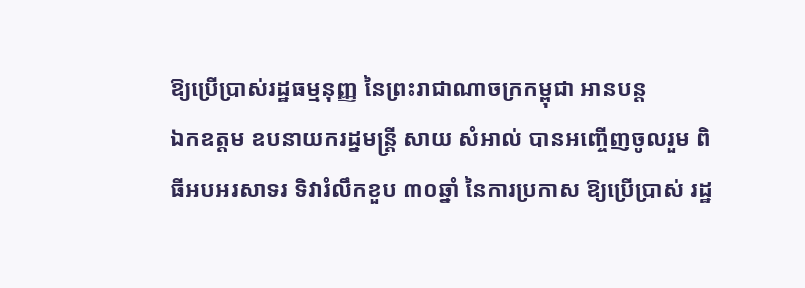ឱ្យប្រើប្រាស់រដ្ឋធម្មនុញ្ញ នៃព្រះរាជាណាចក្រកម្ពុជា អានបន្ត
ឯកឧត្តម ឧបនាយករដ្នមន្ត្រី សាយ សំអាល់ បានអញ្ចើញចូលរួម ពិធីអបអរសាទរ ទិវារំលឹកខួប ៣០ឆ្នាំ នៃការប្រកាស ឱ្យប្រើប្រាស់ រដ្ឋ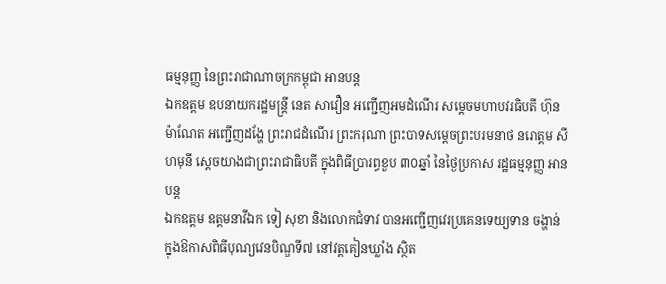ធម្មនុញ្ញ នៃព្រះរាជាណាចក្រកម្ពុជា អានបន្ត
ឯកឧត្តម ឧបនាយករដ្ឋមន្រ្តី នេត សាវឿន អញ្ជើញអមដំណើរ សម្តេចមហាបវរធិបតី ហ៊ុន ម៉ាណែត អញ្ជើញដង្ហែ ព្រះរាជដំណើរ ព្រះករុណា ព្រះបាទសម្តេចព្រះបរមនាថ នរោត្តម សីហមុនី ស្តេចយាងជាព្រះរាជាធិបតី ក្នុងពិធីប្រារព្ធខួប ៣០ឆ្នាំ នៃថ្ងៃប្រកាស រដ្ឋធម្មនុញ្ញ អានបន្ត
ឯកឧត្តម ឧត្តមនាវីឯក ទៀ សុខា និងលោកជំទាវ បានអញ្ជើញវេរប្រគេនទេយ្យទាន ចង្ហាន់ ក្នុងឱកាសពិធីបុណ្យវេនបិណ្ឌទី៧ នៅវត្តគៀនឃ្លាំង ស្ថិត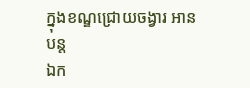ក្នុងខណ្ឌជ្រោយចង្វារ អានបន្ត
ឯក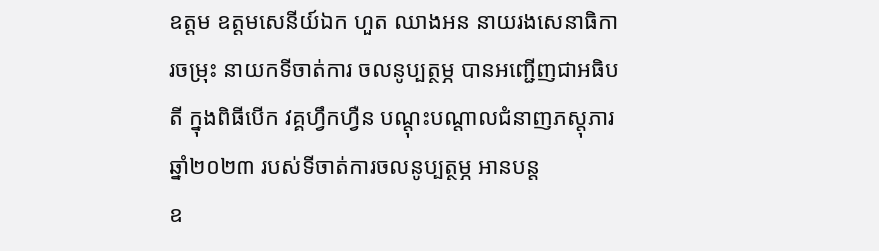ឧត្តម ឧត្ដមសេនីយ៍ឯក ហួត ឈាងអន នាយរងសេនាធិការចម្រុះ នាយកទីចាត់ការ ចលនូប្បត្ថម្ភ បានអញ្ជើញជាអធិបតី ក្នុងពិធីបើក វគ្គហ្វឹកហ្វឺន បណ្ដុះបណ្ដាលជំនាញភស្តុភារ ឆ្នាំ២០២៣ របស់ទីចាត់ការចលនូប្បត្ថម្ភ អានបន្ត
ឧ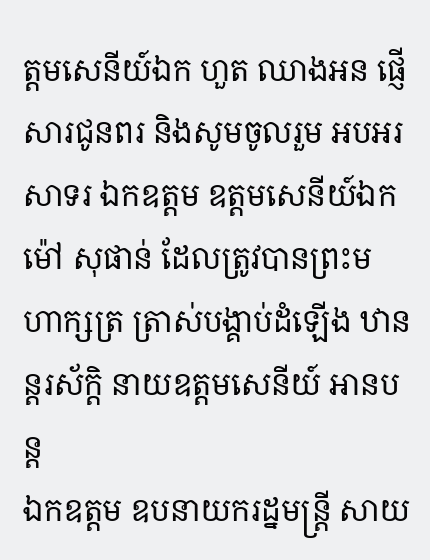ត្ដមសេនីយ៍ឯក ហួត ឈាងអន ផ្ញើសារជូនពរ និងសូមចូលរួម អបអរសាទរ ឯកឧត្តម ឧត្តមសេនីយ៍ឯក ម៉ៅ សុផាន់ ដែលត្រូវបានព្រះមហាក្សត្រ ត្រាស់បង្គាប់ដំឡើង ឋានន្ដរស័ក្ដិ នាយឧត្តមសេនីយ៍ អានបន្ត
ឯកឧត្តម ឧបនាយករដ្នមន្ត្រី សាយ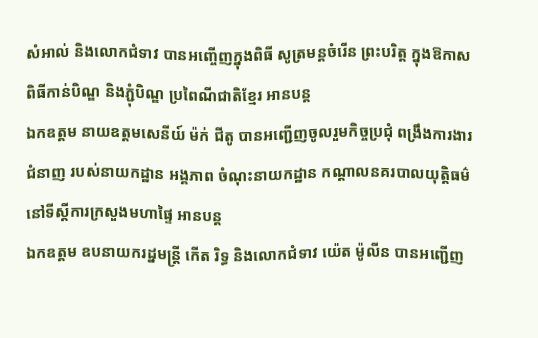សំអាល់ និងលោកជំទាវ បានអញ្ចើញក្នុងពិធី សូត្រមន្តចំរេីន ព្រះបរិត្ត ក្នុងឱកាសពិធីកាន់បិណ្ឌ និងភ្ជុំបិណ្ឌ ប្រពៃណីជាតិខ្មែរ អានបន្ត
ឯកឧត្តម នាយឧត្តមសេនីយ៍ ម៉ក់ ជីតូ បានអញ្ជើញចូលរួមកិច្ចប្រជុំ ពង្រឹងការងារជំនាញ របស់នាយកដ្ឋាន អង្គភាព ចំណុះនាយកដ្ឋាន កណ្តាលនគរបាលយុត្តិធម៌ នៅទីស្តីការក្រសួងមហាផ្ទៃ អានបន្ត
ឯកឧត្តម ឧបនាយករដ្នមន្ត្រី កើត រិទ្ធ និងលោកជំទាវ យ៉េត ម៉ូលីន បានអញ្ជើញ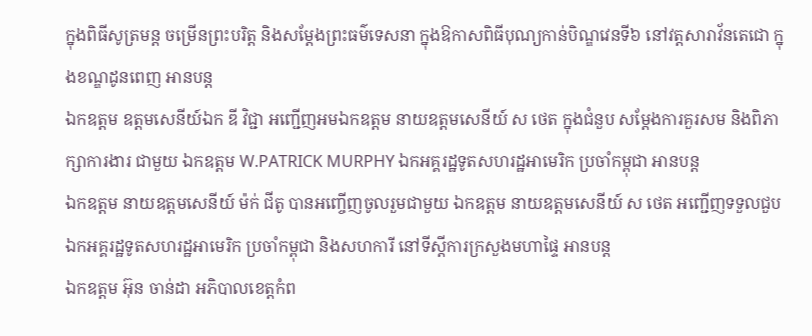ក្នុងពិធីសូត្រមន្ត ចម្រើនព្រះបរិត្ត និងសម្តែងព្រះធម៌ទេសនា ក្នុងឱកាសពិធីបុណ្យកាន់បិណ្ឌវេនទី៦ នៅវត្តសារាវ័នតេជោ ក្នុងខណ្ឌដូនពេញ អានបន្ត
ឯកឧត្តម ឧត្តមសេនីយ៍ឯក ឌី វិជ្ជា អញ្ជើញអមឯកឧត្តម នាយឧត្តមសេនីយ៍ ស ថេត ក្នុងជំនួប សម្តែងការគួរសម និងពិភាក្សាការងារ ជាមួយ ឯកឧត្តម W.PATRICK MURPHY ឯកអគ្គរដ្ឋទូតសហរដ្ឋអាមេរិក ប្រចាំកម្ពុជា អានបន្ត
ឯកឧត្តម នាយឧត្តមសេនីយ៍ ម៉ក់ ជីតូ បានអញ្ចើញចូលរួមជាមួយ ឯកឧត្តម នាយឧត្តមសេនីយ៍ ស ថេត អញ្ជើញទទួលជួប ឯកអគ្គរដ្ឋទូតសហរដ្ឋអាមេរិក ប្រចាំកម្ពុជា និងសហការី នៅទីស្តីការក្រសួងមហាផ្ទៃ អានបន្ត
ឯកឧត្តម អ៊ុន ចាន់ដា អភិបាលខេត្តកំព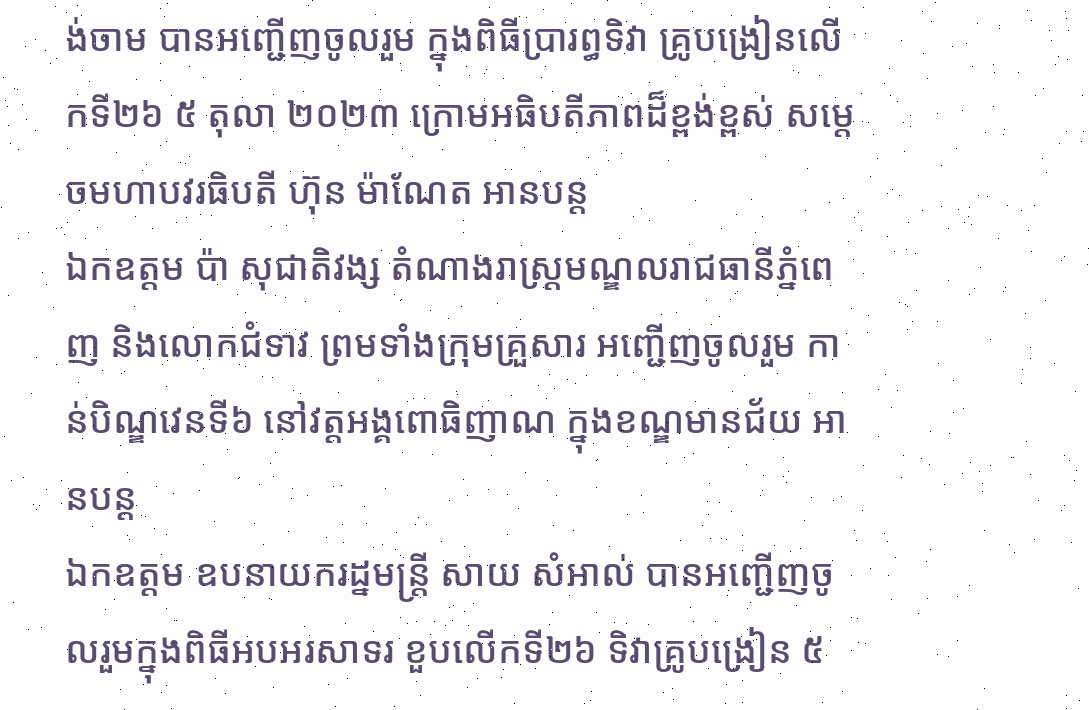ង់ចាម បានអញ្ជើញចូលរួម ក្នុងពិធីប្រារព្ធទិវា គ្រូបង្រៀនលើកទី២៦ ៥ តុលា ២០២៣ ក្រោមអធិបតីភាពដ៏ខ្ពង់ខ្ពស់ សម្តេចមហាបវរធិបតី ហ៊ុន ម៉ាណែត អានបន្ត
ឯកឧត្តម ប៉ា សុជាតិវង្ស តំណាងរាស្ត្រមណ្ឌលរាជធានីភ្នំពេញ និងលោកជំទាវ ព្រមទាំងក្រុមគ្រួសារ អញ្ជើញចូលរួម កាន់បិណ្ឌវេនទី៦ នៅវត្ដអង្គពោធិញាណ ក្នុងខណ្ឌមានជ័យ អានបន្ត
ឯកឧត្តម ឧបនាយករដ្នមន្ត្រី សាយ សំអាល់ បានអញ្ជើញចូលរួមក្នុងពិធីអបអរសាទរ ខួបលើកទី២៦ ទិវាគ្រូបង្រៀន ៥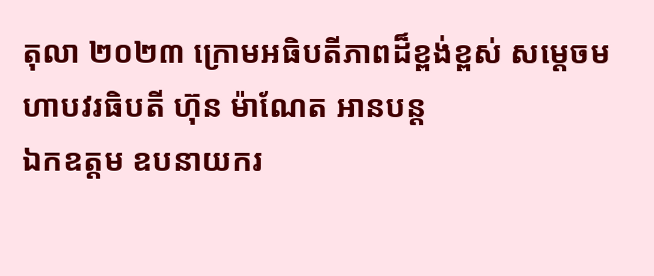តុលា ២០២៣ ក្រោមអធិបតីភាពដ៏ខ្ពង់ខ្ពស់ សម្តេចមហាបវរធិបតី ហ៊ុន ម៉ាណែត អានបន្ត
ឯកឧត្តម ឧបនាយករ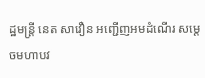ដ្ឋមន្រ្តី នេត សាវឿន អញ្ជើញអមដំណើរ សម្តេចមហាបវ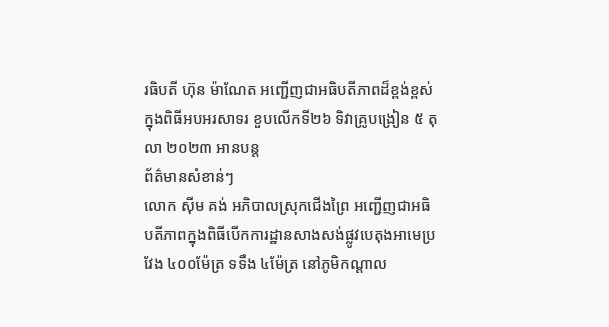រធិបតី ហ៊ុន ម៉ាណែត អញ្ជើញជាអធិបតីភាពដ៏ខ្ពង់ខ្ពស់ ក្នុងពិធីអបអរសាទរ ខួបលើកទី២៦ ទិវាគ្រូបង្រៀន ៥ តុលា ២០២៣ អានបន្ត
ព័ត៌មានសំខាន់ៗ
លោក ស៊ីម គង់ អភិបាលស្រុកជើងព្រៃ អញ្ជើញជាអធិបតីភាពក្នុងពិធីបើកការដ្ឋានសាងសង់ផ្លូវបេតុងអាមេប្រវែង ៤០០ម៉ែត្រ ទទឹង ៤ម៉ែត្រ នៅភូមិកណ្ដាល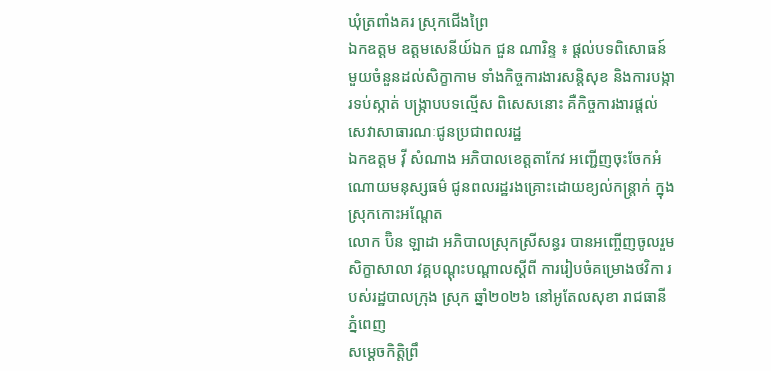ឃុំត្រពាំងគរ ស្រុកជើងព្រៃ
ឯកឧត្តម ឧត្តមសេនីយ៍ឯក ជួន ណារិន្ទ ៖ ផ្តល់បទពិសោធន៍មួយចំនួនដល់សិក្ខាកាម ទាំងកិច្ចការងារសន្តិសុខ និងការបង្ការទប់ស្កាត់ បង្ក្រាបបទល្មើស ពិសេសនោះ គឺកិច្ចការងារផ្តល់សេវាសាធារណៈជូនប្រជាពលរដ្ឋ
ឯកឧត្ដម វ៉ី សំណាង អភិបាលខេត្តតាកែវ អញ្ជើញចុះចែកអំណោយមនុស្សធម៌ ជូនពលរដ្ឋរងគ្រោះដោយខ្យល់កន្ត្រាក់ ក្នុងស្រុកកោះអណ្តែត
លោក ប៊ិន ឡាដា អភិបាលស្រុកស្រីសន្ធរ បានអញ្ចើញចូលរួមសិក្ខាសាលា វគ្គបណ្តុះបណ្តាលស្តីពី ការរៀបចំគម្រោងថវិកា របស់រដ្ឋបាលក្រុង ស្រុក ឆ្នាំ២០២៦ នៅអូតែលសុខា រាជធានីភ្នំពេញ
សម្ដេចកិត្តិព្រឹ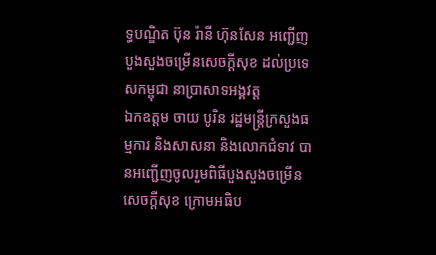ទ្ធបណ្ឌិត ប៊ុន រ៉ានី ហ៊ុនសែន អញ្ជើញបួងសួងចម្រើនសេចក្តីសុខ ដល់ប្រទេសកម្ពុជា នាប្រាសាទអង្គវត្ត
ឯកឧត្តម ចាយ បូរិន រដ្ឋមន្ត្រីក្រសួងធម្មការ និងសាសនា និងលោកជំទាវ បានអញ្ជើញចូលរួមពិធីបួងសួងចម្រើនសេចក្តីសុខ ក្រោមអធិប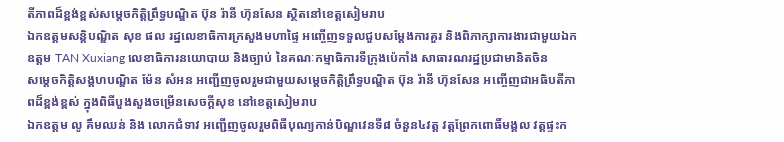តីភាពដ៏ខ្ពង់ខ្ពស់សម្តេចកិត្តិព្រឹទ្ធបណ្ឌិត ប៊ុន រ៉ានី ហ៊ុនសែន ស្ថិតនៅខេត្តសៀមរាប
ឯកឧត្ដមសន្តិបណ្ឌិត សុខ ផល រដ្នលេខាធិការក្រសួងមហាផ្ទៃ អញ្ចើញទទួលជួបសម្តែងការគួរ និងពិភាក្សាការងារជាមួយឯកឧត្តម TAN Xuxiang លេខាធិការនយោបាយ និងច្បាប់ នៃគណៈកម្មាធិការទីក្រុងប៉េកាំង សាធារណរដ្ឋប្រជាមានិតចិន
សម្ដេចកិត្តិសង្គហបណ្ឌិត ម៉ែន សំអន អញ្ជើញចូលរួមជាមួយសម្តេចកិត្តិព្រឹទ្ធបណ្ឌិត ប៊ុន រ៉ានី ហ៊ុនសែន អញ្ចើញជាអធិបតីភាពដ៏ខ្ពង់ខ្ពស់ ក្នុងពិធីបួងសួងចម្រើនសេចក្តីសុខ នៅខេត្តសៀមរាប
ឯកឧត្តម លូ គឹមឈន់ និង លោកជំទាវ អញ្ជើញចូលរួមពិធីបុណ្យកាន់បិណ្ឌវេនទី៨ ចំនួន៤វត្ត វត្តព្រែកពោធិ៍មង្គល វត្តផ្ទះក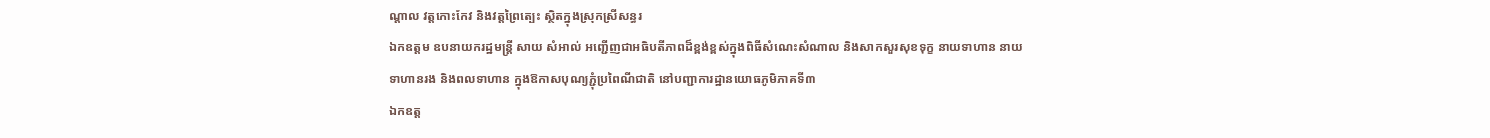ណ្តាល វត្តកោះកែវ និងវត្តព្រៃត្បេះ ស្ថិតក្នុងស្រុកស្រីសន្ធរ
ឯកឧត្តម ឧបនាយករដ្ឋមន្រ្តី សាយ សំអាល់ អញ្ជើញជាអធិបតីភាពដ៏ខ្ពង់ខ្ពស់ក្នុងពិធីសំណេះសំណាល និងសាកសួរសុខទុក្ខ នាយទាហាន នាយទាហានរង និងពលទាហាន ក្នុងឱកាសបុណ្យភ្ជុំប្រពៃណីជាតិ នៅបញ្ជាការដ្ឋានយោធភូមិភាគទី៣
ឯកឧត្ត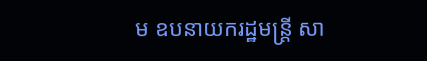ម ឧបនាយករដ្ឋមន្ត្រី សា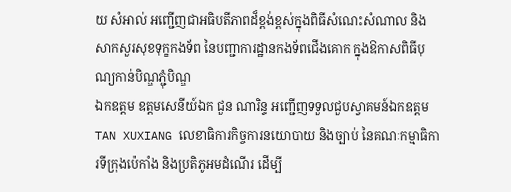យ សំអាល់ អញ្ជើញជាអធិបតីភាពដ៏ខ្ពង់ខ្ពស់ក្នុងពិធីសំណេះសំណាល និងសាកសួរសុខទុក្ខកងទ័ព នៃបញ្ជាការដ្ឋានកងទ័ពជើងគោក ក្នុងឱកាសពិធីបុណ្យកាន់បិណ្ឌភ្ជុំបិណ្ឌ
ឯកឧត្តម ឧត្តមសេនីយ៍ឯក ជួន ណារិន្ទ អញ្ជើញទទួលជួបស្វាគមន៍ឯកឧត្តម TAN XUXIANG លេខាធិការកិច្ចការនយោបាយ និងច្បាប់ នៃគណៈកម្មាធិការទីក្រុងប៉េកាំង និងប្រតិភូអមដំណើរ ដើម្បី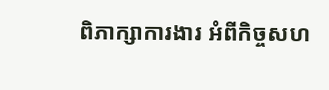ពិភាក្សាការងារ អំពីកិច្ចសហ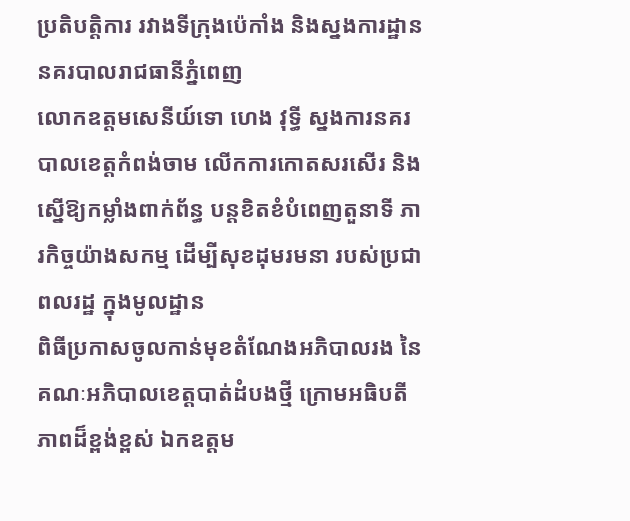ប្រតិបត្តិការ រវាងទីក្រុងប៉េកាំង និងស្នងការដ្ឋាននគរបាលរាជធានីភ្នំពេញ
លោកឧត្តមសេនីយ៍ទោ ហេង វុទ្ធី ស្នងការនគរបាលខេត្តកំពង់ចាម លើកការកោតសរសើរ និងស្នើឱ្យកម្លាំងពាក់ព័ន្ធ បន្ដខិតខំបំពេញតួនាទី ភារកិច្ចយ៉ាងសកម្ម ដើម្បីសុខដុមរមនា របស់ប្រជាពលរដ្ឋ ក្នុងមូលដ្ឋាន
ពិធីប្រកាសចូលកាន់មុខតំណែងអភិបាលរង នៃគណៈអភិបាលខេត្តបាត់ដំបងថ្មី ក្រោមអធិបតីភាពដ៏ខ្ពង់ខ្ពស់ ឯកឧត្តម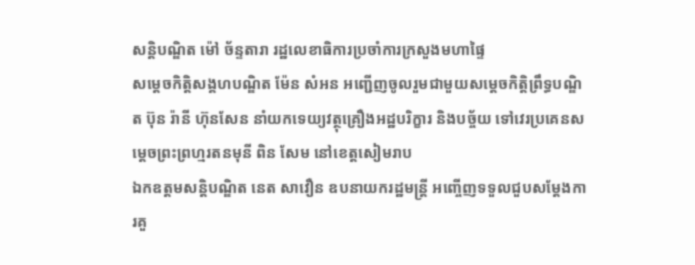សន្តិបណ្ឌិត ម៉ៅ ច័ន្ទតារា រដ្ឋលេខាធិការប្រចាំការក្រសួងមហាផ្ទៃ
សម្ដេចកិត្តិសង្គហបណ្ឌិត ម៉ែន សំអន អញ្ជើញចូលរួមជាមួយសម្តេចកិត្តិព្រឹទ្ធបណ្ឌិត ប៊ុន រ៉ានី ហ៊ុនសែន នាំយកទេយ្យវត្ថុគ្រឿងអដ្ឋបរិក្ខារ និងបច្ច័យ ទៅវេរប្រគេនសម្តេចព្រះព្រហ្មរតនមុនី ពិន សែម នៅខេត្តសៀមរាប
ឯកឧត្តមសន្តិបណ្ឌិត នេត សាវឿន ឧបនាយករដ្ឋមន្ត្រី អញ្ចើញទទួលជួបសម្តែងការគួ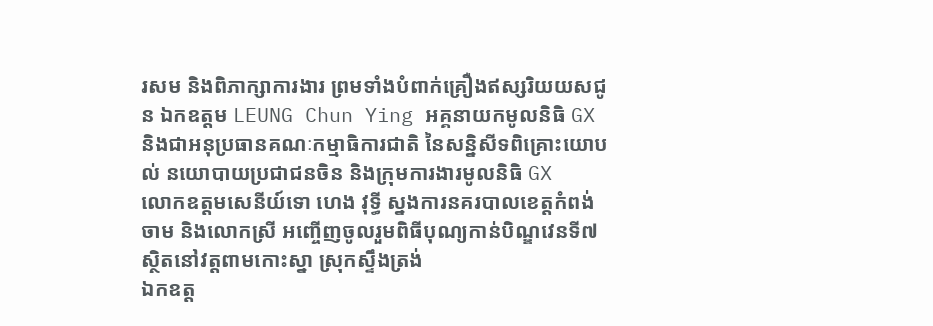រសម និងពិភាក្សាការងារ ព្រមទាំងបំពាក់គ្រឿងឥស្សរិយយសជូន ឯកឧត្តម LEUNG Chun Ying អគ្គនាយកមូលនិធិ GX និងជាអនុប្រធានគណៈកម្មាធិការជាតិ នៃសន្និសីទពិគ្រោះយោបល់ នយោបាយប្រជាជនចិន និងក្រុមការងារមូលនិធិ GX
លោកឧត្តមសេនីយ៍ទោ ហេង វុទ្ធី ស្នងការនគរបាលខេត្តកំពង់ចាម និងលោកស្រី អញ្ចើញចូលរួមពិធីបុណ្យកាន់បិណ្ឌវេនទី៧ ស្ថិតនៅវត្តពាមកោះស្នា ស្រុកស្ទឹងត្រង់
ឯកឧត្ត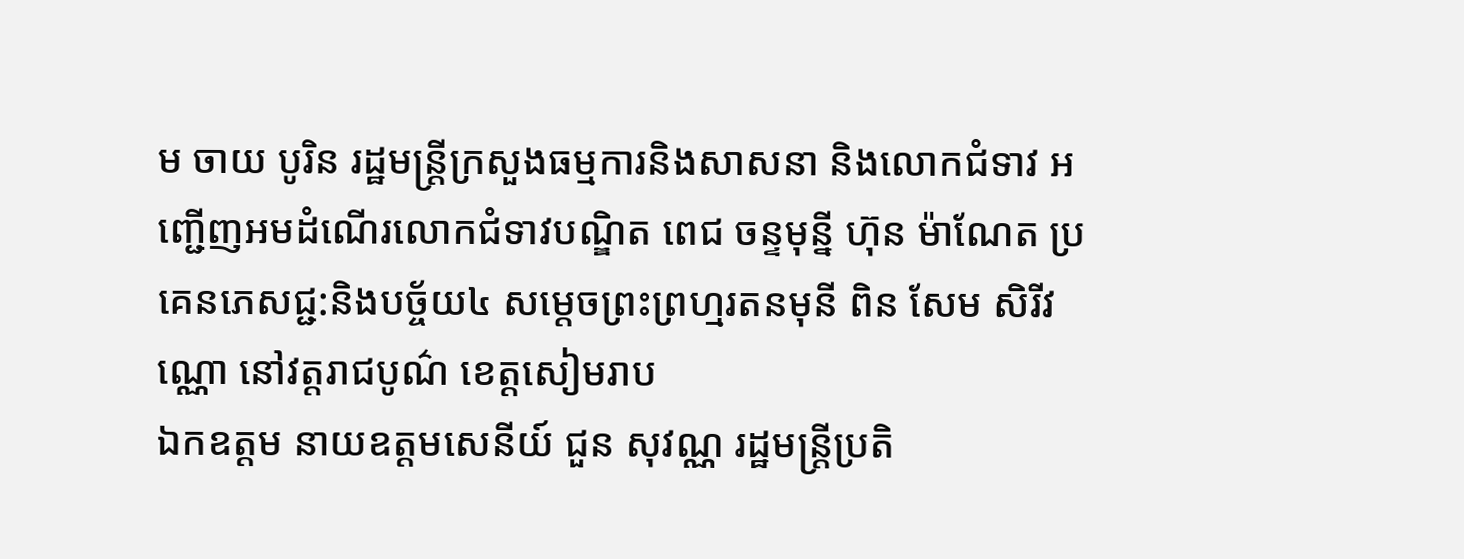ម ចាយ បូរិន រដ្ឋមន្ត្រីក្រសួងធម្មការនិងសាសនា និងលោកជំទាវ អញ្ជើញអមដំណើរលោកជំទាវបណ្ឌិត ពេជ ចន្ទមុន្នី ហ៊ុន ម៉ាណែត ប្រគេនភេសជ្ជ:និងបច្ច័យ៤ សម្តេចព្រះព្រហ្មរតនមុនី ពិន សែម សិរីវណ្ណោ នៅវត្តរាជបូណ៌ ខេត្តសៀមរាប
ឯកឧត្តម នាយឧត្តមសេនីយ៍ ជួន សុវណ្ណ រដ្ឋមន្ត្រីប្រតិ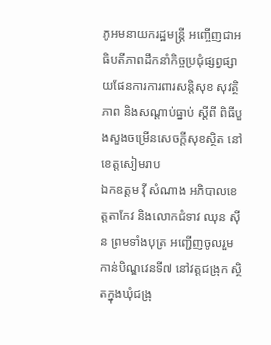ភូអមនាយករដ្ឋមន្ត្រី អញ្ចើញជាអធិបតីភាពដឹកនាំកិច្ចប្រជុំផ្សព្វផ្សាយផែនការការពារសន្តិសុខ សុវត្ថិភាព និងសណ្តាប់ធ្នាប់ ស្តីពី ពិធីបួងសួងចម្រើនសេចក្តីសុខស្ថិត នៅខេត្តសៀមរាប
ឯកឧត្តម វ៉ី សំណាង អភិបាលខេត្តតាកែវ និងលោកជំទាវ ឈុន ស៊ីន ព្រមទាំងបុត្រ អញ្ជើញចូលរួមកាន់បិណ្ឌវេនទី៧ នៅវត្តជង្រុក ស្ថិតក្នុងឃុំជង្រុ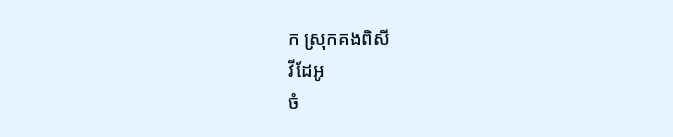ក ស្រុកគងពិសី
វីដែអូ
ចំ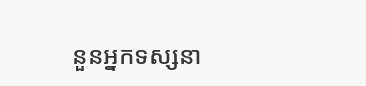នួនអ្នកទស្សនា